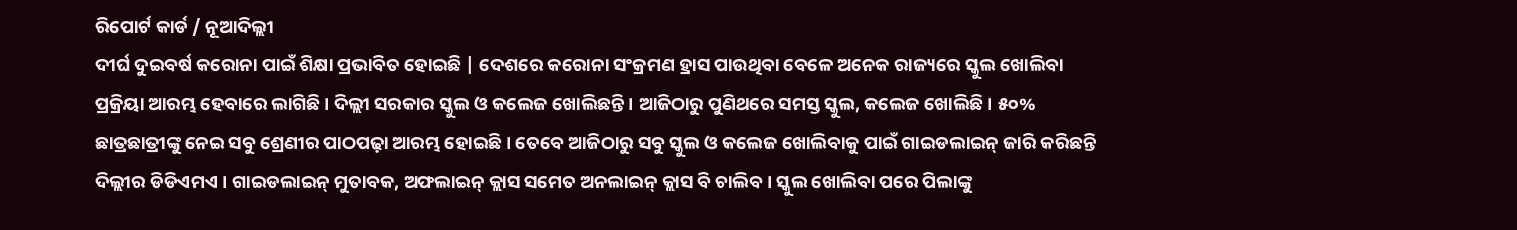ରିପୋର୍ଟ କାର୍ଡ / ନୂଆଦିଲ୍ଲୀ
ଦୀର୍ଘ ଦୁଇବର୍ଷ କରୋନା ପାଇଁ ଶିକ୍ଷା ପ୍ରଭାବିତ ହୋଇଛି | ଦେଶରେ କରୋନା ସଂକ୍ରମଣ ହ୍ରାସ ପାଉଥିବା ବେଳେ ଅନେକ ରାଜ୍ୟରେ ସ୍କୁଲ ଖୋଲିବା ପ୍ରକ୍ରିୟା ଆରମ୍ଭ ହେବାରେ ଲାଗିଛି । ଦିଲ୍ଲୀ ସରକାର ସ୍କୁଲ ଓ କଲେଜ ଖୋଲିଛନ୍ତି । ଆଜିଠାରୁ ପୁଣିଥରେ ସମସ୍ତ ସ୍କୁଲ, କଲେଜ ଖୋଲିଛି । ୫୦% ଛାତ୍ରଛାତ୍ରୀଙ୍କୁ ନେଇ ସବୁ ଶ୍ରେଣୀର ପାଠପଢ଼ା ଆରମ୍ଭ ହୋଇଛି । ତେବେ ଆଜିଠାରୁ ସବୁ ସ୍କୁଲ ଓ କଲେଜ ଖୋଲିବାକୁ ପାଇଁ ଗାଇଡଲାଇନ୍ ଜାରି କରିଛନ୍ତି ଦିଲ୍ଲୀର ଡିଡିଏମଏ । ଗାଇଡଲାଇନ୍ ମୁତାବକ, ଅଫଲାଇନ୍ କ୍ଲାସ ସମେତ ଅନଲାଇନ୍ କ୍ଲାସ ବି ଚାଲିବ । ସ୍କୁଲ ଖୋଲିବା ପରେ ପିଲାଙ୍କୁ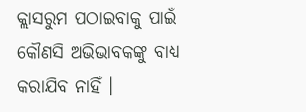କ୍ଲାସରୁମ ପଠାଇବାକୁ ପାଇଁ କୌଣସି ଅଭିଭାବକଙ୍କୁ ବାଧ୍ୟ କରାଯିବ ନାହିଁ ।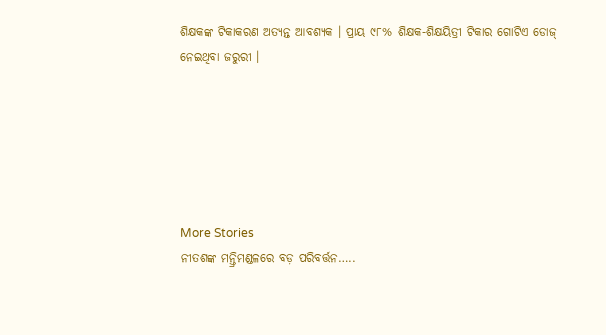ଶିକ୍ଷକଙ୍କ ଟିକାକରଣ ଅତ୍ୟନ୍ତ ଆବଶ୍ୟକ । ପ୍ରାୟ ୯୮% ଶିକ୍ଷକ-ଶିକ୍ଷୟିତ୍ରୀ ଟିକାର ଗୋଟିଏ ଡୋଜ୍ ନେଇଥିବା ଜରୁରୀ ।






More Stories
ନୀତଶଙ୍କ ମନ୍ତ୍ରିମଣ୍ଡଳରେ ବଡ଼ ପରିବର୍ତ୍ତନ…..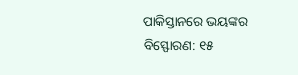ପାକିସ୍ତାନରେ ଭୟଙ୍କର ବିସ୍ଫୋରଣ: ୧୫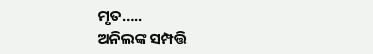ମୃତ…..
ଅନିଲଙ୍କ ସମ୍ପତ୍ତି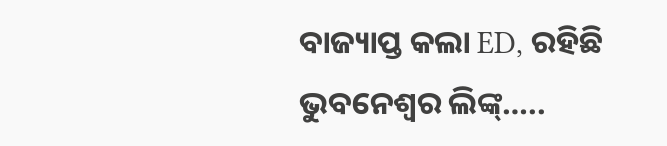ବାଜ୍ୟାପ୍ତ କଲା ED, ରହିଛି ଭୁବନେଶ୍ୱର ଲିଙ୍କ୍…..